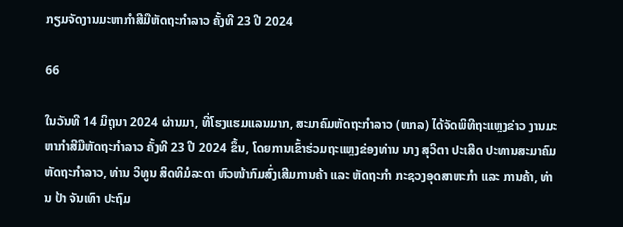ກຽມຈັດງານມະຫາກຳສີມືຫັດຖະກຳລາວ ຄັ້ງທີ 23 ປີ 2024

66

ໃນວັນທີ 14 ມິຖຸນາ 2024 ຜ່ານມາ, ທີ່ໂຮງແຮມແລນມາກ, ສະມາຄົມຫັດຖະກຳລາວ (ຫກລ) ໄດ້ຈັດພິທີຖະແຫຼງຂ່າວ ງານມະຫາກຳສີມືຫັດຖະກຳລາວ ຄັ້ງທີ 23 ປີ 2024 ຂຶ້ນ, ໂດຍການເຂົ້າຮ່ວມຖະແຫຼງຂ່ອງທ່ານ ນາງ ສຸວິຕາ ປະເສີດ ປະທານສະມາຄົມ ຫັດຖະກຳລາວ, ທ່ານ ວິທູນ ສິດທິມໍລະດາ ຫົວໜ້າກົມສົ່ງເສີມການຄ້າ ແລະ ຫັດຖະກຳ ກະຊວງອຸດສາຫະກຳ ແລະ ການຄ້າ, ທ່ານ ປ້າ ຈັນເທົາ ປະຖົມ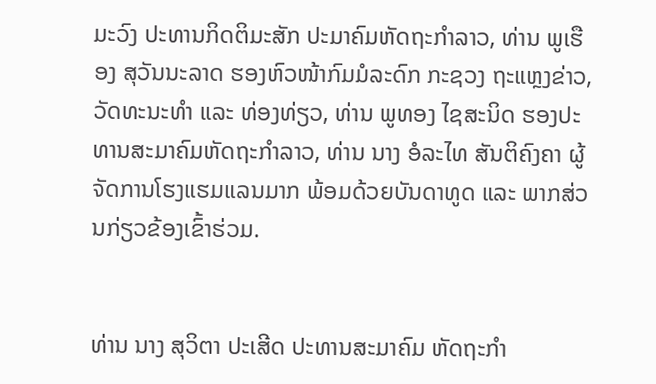ມະວົງ ປະທານກິດຕິມະສັກ ປະມາຄົມຫັດຖະກຳລາວ, ທ່ານ ພູເຮືອງ ສຸວັນນະລາດ ຮອງຫົວໜ້າກົມມໍລະດົກ ກະຊວງ ຖະແຫຼງຂ່າວ, ວັດທະນະທຳ ແລະ ທ່ອງທ່ຽວ, ທ່ານ ພູທອງ ໄຊສະນິດ ຮອງປະທານສະມາຄົມຫັດຖະກຳລາວ, ທ່ານ ນາງ ອໍລະໄທ ສັນຕິຄົງຄາ ຜູ້ຈັດການໂຮງແຮມແລນມາກ ພ້ອມດ້ວຍບັນດາທູດ ແລະ ພາກສ່ວນກ່ຽວຂ້ອງເຂົ້າຮ່ວມ.


ທ່ານ ນາງ ສຸວິຕາ ປະເສີດ ປະທານສະມາຄົມ ຫັດຖະກຳ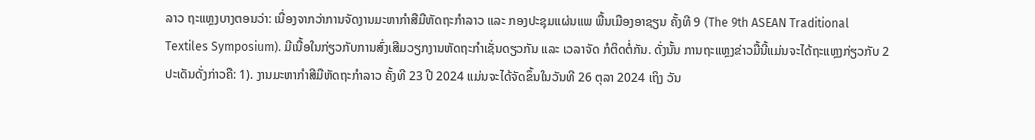ລາວ ຖະແຫຼງບາງຕອນວ່າ: ເນື່ອງຈາກວ່າການຈັດງານມະຫາກຳສືມືຫັດຖະກຳລາວ ແລະ ກອງປະຊຸມແຜ່ນແພ ພື້ນເມືອງອາຊຽນ ຄັ້ງທີ 9 (The 9th ASEAN Traditional Textiles Symposium). ມີເນື້ອໃນກ່ຽວກັບການສົ່ງເສີມວຽກງານຫັດຖະກຳເຊັ່ນດຽວກັນ ແລະ ເວລາຈັດ ກໍຕິດຕໍ່ກັນ. ດັ່ງນັ້ນ ການຖະແຫຼງຂ່າວມື້ນີ້ແມ່ນຈະໄດ້ຖະແຫຼງກ່ຽວກັບ 2 ປະເດັນດັ່ງກ່າວຄື: 1). ງານມະຫາກຳສີມືຫັດຖະກຳລາວ ຄັ້ງທີ 23 ປີ 2024 ແມ່ນຈະໄດ້ຈັດຂຶ້ນໃນວັນທີ 26 ຕຸລາ 2024 ເຖິງ ວັນ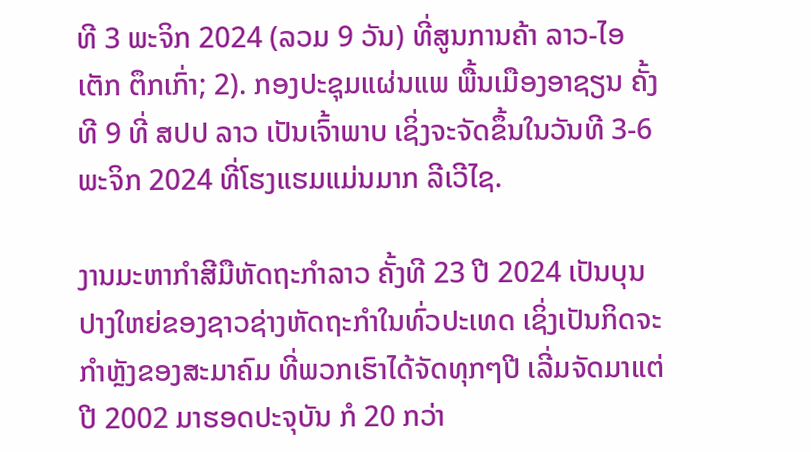ທີ 3 ພະຈິກ 2024 (ລວມ 9 ວັນ) ທີ່ສູນການຄ້າ ລາວ-ໄອເຕັກ ຕຶກເກົ່າ; 2). ກອງປະຊຸມແຜ່ນແພ ພື້ນເມືອງອາຊຽນ ຄັ້ງທີ 9 ທີ່ ສປປ ລາວ ເປັນເຈົ້າພາບ ເຊິ່ງຈະຈັດຂຶ້ນໃນວັນທີ 3-6 ພະຈິກ 2024 ທີ່ໂຮງແຮມແມ່ນມາກ ລີເວີໄຊ.

ງານມະຫາກຳສີມືຫັດຖະກຳລາວ ຄັ້ງທີ 23 ປີ 2024 ເປັນບຸນປາງໃຫຍ່ຂອງຊາວຊ່າງຫັດຖະກຳໃນທົ່ວປະເທດ ເຊິ່ງເປັນກິດຈະກຳຫຼັງຂອງສະມາຄົມ ທີ່ພວກເຮົາໄດ້ຈັດທຸກໆປີ ເລີ່ມຈັດມາແຕ່ປີ 2002 ມາຮອດປະຈຸບັນ ກໍ 20 ກວ່າ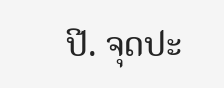ປີ. ຈຸດປະ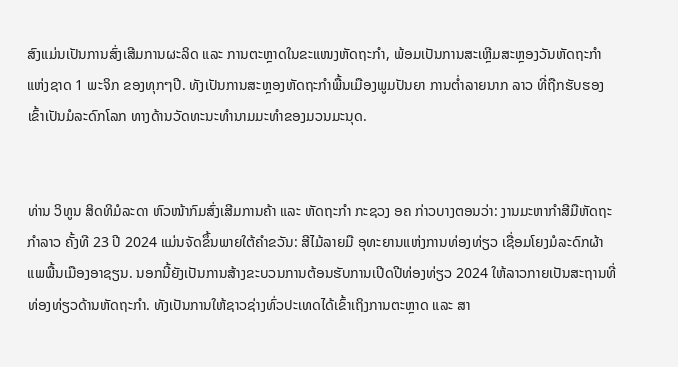ສົງແມ່ນເປັນການສົ່ງເສີມການຜະລິດ ແລະ ການຕະຫຼາດໃນຂະແໜງຫັດຖະກຳ, ພ້ອມເປັນການສະເຫຼີມສະຫຼອງວັນຫັດຖະກຳແຫ່ງຊາດ 1 ພະຈິກ ຂອງທຸກໆປີ. ທັງເປັນການສະຫຼອງຫັດຖະກຳພື້ນເມືອງພູມປັນຍາ ການຕໍ່າລາຍນາກ ລາວ ທີ່ຖືກຮັບຮອງເຂົ້າເປັນມໍລະດົກໂລກ ທາງດ້ານວັດທະນະທຳນາມມະທຳຂອງມວນມະນຸດ.


ທ່ານ ວິທູນ ສິດທິມໍລະດາ ຫົວໜ້າກົມສົ່ງເສີມການຄ້າ ແລະ ຫັດຖະກຳ ກະຊວງ ອຄ ກ່າວບາງຕອນວ່າ: ງານມະຫາກຳສີມືຫັດຖະກຳລາວ ຄັ້ງທີ 23 ປີ 2024 ແມ່ນຈັດຂຶ້ນພາຍໃຕ້ຄຳຂວັນ: ສີໄມ້ລາຍມື ອຸທະຍານແຫ່ງການທ່ອງທ່ຽວ ເຊື່ອມໂຍງມໍລະດົກຜ້າແພພື້ນເມືອງອາຊຽນ. ນອກນີ້ຍັງເປັນການສ້າງຂະບວນການຕ້ອນຮັບການເປີດປີທ່ອງທ່ຽວ 2024 ໃຫ້ລາວກາຍເປັນສະຖານທີ່ທ່ອງທ່ຽວດ້ານຫັດຖະກຳ. ທັງເປັນການໃຫ້ຊາວຊ່າງທົ່ວປະເທດໄດ້ເຂົ້າເຖິງການຕະຫຼາດ ແລະ ສາ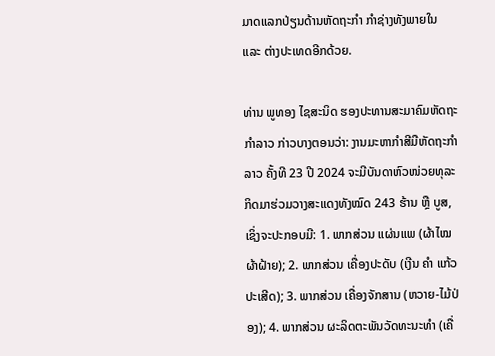ມາດແລກປ່ຽນດ້ານຫັດຖະກຳ ກຳຊ່າງທັງພາຍໃນ ແລະ ຕ່າງປະເທດອີກດ້ວຍ.

ທ່ານ ພູທອງ ໄຊສະນິດ ຮອງປະທານສະມາຄົມຫັດຖະກຳລາວ ກ່າວບາງຕອນວ່າ: ງານມະຫາກຳສີມືຫັດຖະກຳລາວ ຄັ້ງທີ 23 ປີ 2024 ຈະມີບັນດາຫົວໜ່ວຍທຸລະກິດມາຮ່ວມວາງສະແດງທັງໝົດ 243 ຮ້ານ ຫຼື ບູສ, ເຊິ່ງຈະປະກອບມີ: 1. ພາກສ່ວນ ແຜ່ນແພ (ຜ້າໄໝ ຜ້າຝ້າຍ); 2. ພາກສ່ວນ ເຄື່ອງປະດັບ (ເງີນ ຄໍາ ແກ້ວປະເສີດ); 3. ພາກສ່ວນ ເຄື່ອງຈັກສານ (ຫວາຍ-ໄມ້ປ່ອງ); 4. ພາກສ່ວນ ຜະລິດຕະພັນວັດທະນະທຳ (ເຄື່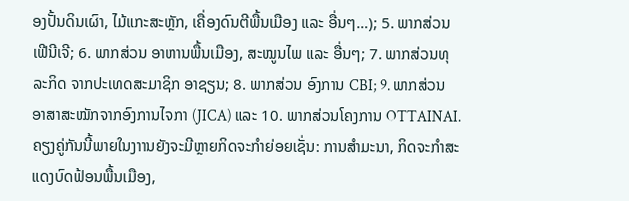ອງປັ້ນດິນເຜົາ, ໄມ້ແກະສະຫຼັກ, ເຄື່ອງດົນຕີພື້ນເມືອງ ແລະ ອື່ນໆ…); 5. ພາກສ່ວນ ເຟີນີເຈີ; 6. ພາກສ່ວນ ອາຫານພື້ນເມືອງ, ສະໝູນໄພ ແລະ ອື່ນໆ; 7. ພາກສ່ວນທຸລະກິດ ຈາກປະເທດສະມາຊິກ ອາຊຽນ; 8. ພາກສ່ວນ ອົງການ CBI; 9. ພາກສ່ວນ ອາສາສະໝັກຈາກອົງການໄຈກາ (JICA) ແລະ 10. ພາກສ່ວນໂຄງການ OTTAINAI. ຄຽງຄູ່ກັນນີ້ພາຍໃນງາານຍັງຈະມີຫຼາຍກິດຈະກຳຍ່ອຍເຊັ່ນ: ການສຳມະນາ, ກິດຈະກຳສະແດງບົດຟ້ອນພື້ນເມືອງ,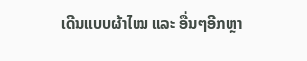ເດີນແບບຜ້າໄໝ ແລະ ອື່ນໆອີກຫຼາ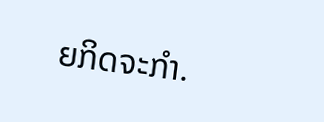ຍກິດຈະກຳ.